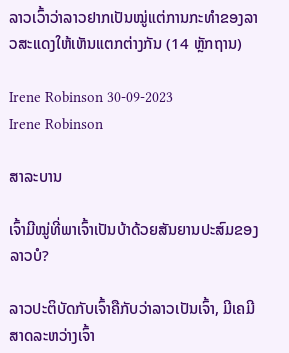ລາວເວົ້າວ່າລາວຢາກເປັນໝູ່ແຕ່ການກະທຳຂອງລາວສະແດງໃຫ້ເຫັນແຕກຕ່າງກັນ (14 ຫຼັກຖານ)

Irene Robinson 30-09-2023
Irene Robinson

ສາລະບານ

ເຈົ້າມີໝູ່ທີ່ພາເຈົ້າເປັນບ້າດ້ວຍສັນຍານປະສົມຂອງລາວບໍ?

ລາວປະຕິບັດກັບເຈົ້າຄືກັບວ່າລາວເປັນເຈົ້າ, ມີເຄມີສາດລະຫວ່າງເຈົ້າ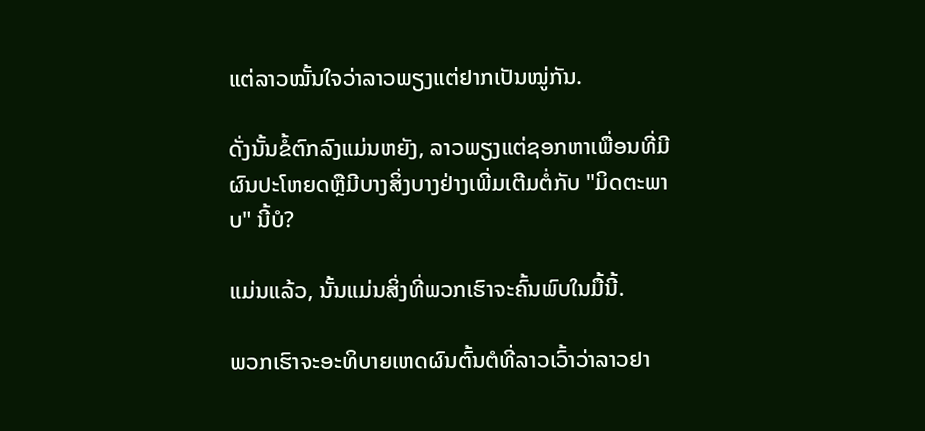ແຕ່ລາວໝັ້ນໃຈວ່າລາວພຽງແຕ່ຢາກເປັນໝູ່ກັນ.

ດັ່ງນັ້ນຂໍ້ຕົກລົງແມ່ນຫຍັງ, ລາວພຽງແຕ່ຊອກຫາເພື່ອນທີ່ມີຜົນປະໂຫຍດຫຼືມີບາງສິ່ງບາງຢ່າງເພີ່ມເຕີມຕໍ່ກັບ "ມິດຕະພາບ" ນີ້ບໍ?

ແມ່ນແລ້ວ, ນັ້ນແມ່ນສິ່ງທີ່ພວກເຮົາຈະຄົ້ນພົບໃນມື້ນີ້.

ພວກເຮົາຈະອະທິບາຍເຫດຜົນຕົ້ນຕໍທີ່ລາວເວົ້າວ່າລາວຢາ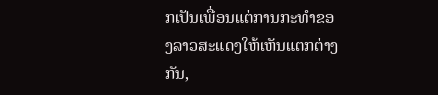ກເປັນເພື່ອນແຕ່ການກະທໍາຂອງລາວສະແດງໃຫ້ເຫັນແຕກຕ່າງກັນ,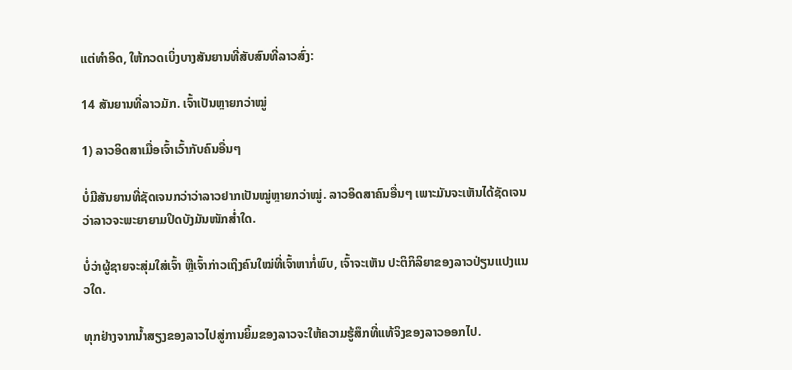ແຕ່ທໍາອິດ, ໃຫ້ກວດເບິ່ງບາງສັນຍານທີ່ສັບສົນທີ່ລາວສົ່ງ:

14 ສັນຍານທີ່ລາວມັກ. ເຈົ້າເປັນຫຼາຍກວ່າໝູ່

1) ລາວອິດສາເມື່ອເຈົ້າເວົ້າກັບຄົນອື່ນໆ

ບໍ່ມີສັນຍານທີ່ຊັດເຈນກວ່າວ່າລາວຢາກເປັນໝູ່ຫຼາຍກວ່າໝູ່. ລາວອິດສາຄົນອື່ນໆ ເພາະມັນຈະເຫັນໄດ້ຊັດເຈນວ່າລາວຈະພະຍາຍາມປິດບັງມັນໜັກສໍ່າໃດ.

ບໍ່ວ່າຜູ້ຊາຍຈະສຸ່ມໃສ່ເຈົ້າ ຫຼືເຈົ້າກ່າວເຖິງຄົນໃໝ່ທີ່ເຈົ້າຫາກໍ່ພົບ, ເຈົ້າຈະເຫັນ ປະຕິກິລິຍາຂອງລາວປ່ຽນແປງແນວໃດ.

ທຸກຢ່າງຈາກນໍ້າສຽງຂອງລາວໄປສູ່ການຍິ້ມຂອງລາວຈະໃຫ້ຄວາມຮູ້ສຶກທີ່ແທ້ຈິງຂອງລາວອອກໄປ.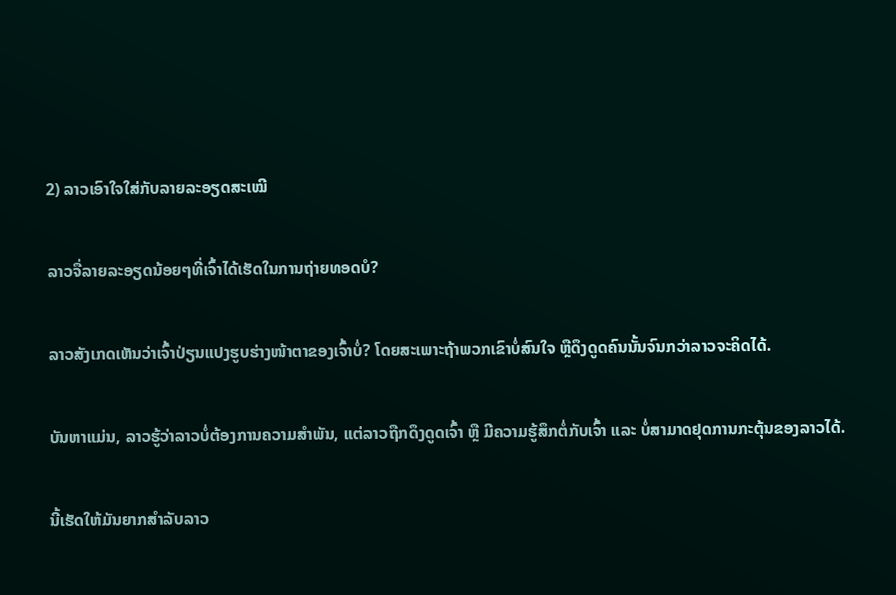2) ລາວເອົາໃຈໃສ່ກັບລາຍລະອຽດສະເໝີ

ລາວຈື່ລາຍລະອຽດນ້ອຍໆທີ່ເຈົ້າໄດ້ເຮັດໃນການຖ່າຍທອດບໍ?

ລາວສັງເກດເຫັນວ່າເຈົ້າປ່ຽນແປງຮູບຮ່າງໜ້າຕາຂອງເຈົ້າບໍ່? ໂດຍສະເພາະຖ້າພວກເຂົາບໍ່ສົນໃຈ ຫຼືດຶງດູດຄົນນັ້ນຈົນກວ່າລາວຈະຄິດໄດ້.

ບັນຫາແມ່ນ, ລາວຮູ້ວ່າລາວບໍ່ຕ້ອງການຄວາມສຳພັນ, ແຕ່ລາວຖືກດຶງດູດເຈົ້າ ຫຼື ມີຄວາມຮູ້ສຶກຕໍ່ກັບເຈົ້າ ແລະ ບໍ່ສາມາດຢຸດການກະຕຸ້ນຂອງລາວໄດ້.

ນີ້ເຮັດໃຫ້ມັນຍາກສໍາລັບລາວ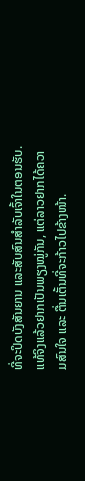ທີ່ຈະປິດບັງສັນຍານ ແລະສັບສົນສຳລັບເຈົ້າໃນຕອນຮັບ. ແທ້ຈິງແລ້ວຢາກເປັນພຽງໝູ່ກັນ, ແຕ່ລາວຢາກໄດ້ຄວາມສົນໃຈ ແລະ ຕື່ນເຕັ້ນທີ່ຈະກ້າວໄປຂ້າງໜ້າ.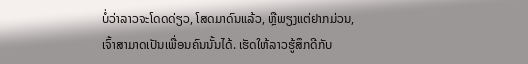ບໍ່ວ່າລາວຈະໂດດດ່ຽວ, ໂສດມາດົນແລ້ວ, ຫຼືພຽງແຕ່ຢາກມ່ວນ, ເຈົ້າສາມາດເປັນເພື່ອນຄົນນັ້ນໄດ້. ເຮັດໃຫ້ລາວຮູ້ສຶກດີກັບ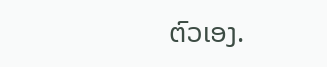ຕົວເອງ.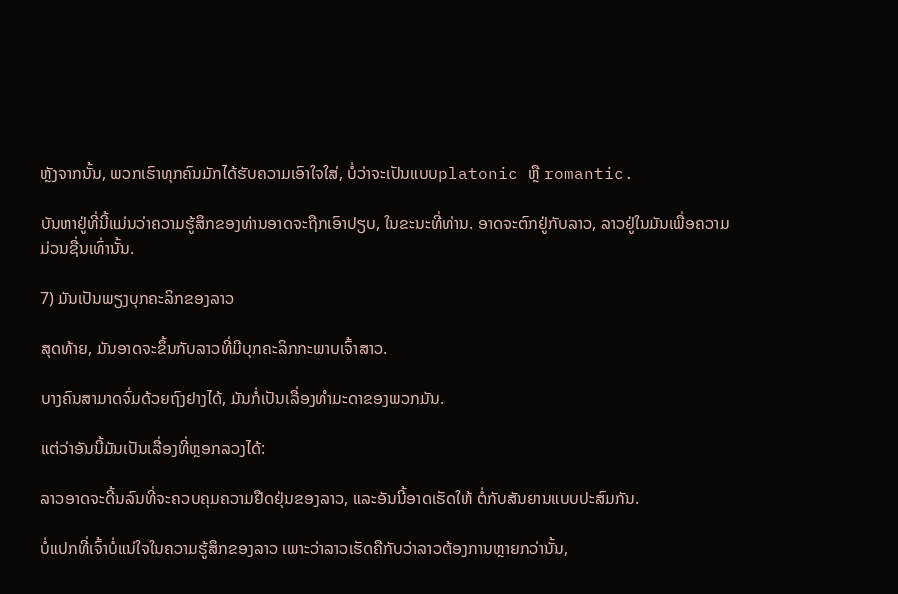ຫຼັງຈາກນັ້ນ, ພວກເຮົາທຸກຄົນມັກໄດ້ຮັບຄວາມເອົາໃຈໃສ່, ບໍ່ວ່າຈະເປັນແບບplatonic ຫຼື romantic.

ບັນຫາຢູ່ທີ່ນີ້ແມ່ນວ່າຄວາມຮູ້ສຶກຂອງທ່ານອາດຈະຖືກເອົາປຽບ, ໃນຂະນະທີ່ທ່ານ. ອາດຈະຕົກຢູ່ກັບລາວ, ລາວຢູ່ໃນມັນເພື່ອຄວາມມ່ວນຊື່ນເທົ່ານັ້ນ.

7) ມັນເປັນພຽງບຸກຄະລິກຂອງລາວ

ສຸດທ້າຍ, ມັນອາດຈະຂຶ້ນກັບລາວທີ່ມີບຸກຄະລິກກະພາບເຈົ້າສາວ.

ບາງຄົນສາມາດຈົ່ມດ້ວຍຖົງຢາງໄດ້, ມັນກໍ່ເປັນເລື່ອງທຳມະດາຂອງພວກມັນ.

ແຕ່ວ່າອັນນີ້ມັນເປັນເລື່ອງທີ່ຫຼອກລວງໄດ້:

ລາວອາດຈະດີ້ນລົນທີ່ຈະຄວບຄຸມຄວາມຢືດຢຸ່ນຂອງລາວ, ແລະອັນນີ້ອາດເຮັດໃຫ້ ຕໍ່ກັບສັນຍານແບບປະສົມກັນ.

ບໍ່ແປກທີ່ເຈົ້າບໍ່ແນ່ໃຈໃນຄວາມຮູ້ສຶກຂອງລາວ ເພາະວ່າລາວເຮັດຄືກັບວ່າລາວຕ້ອງການຫຼາຍກວ່ານັ້ນ,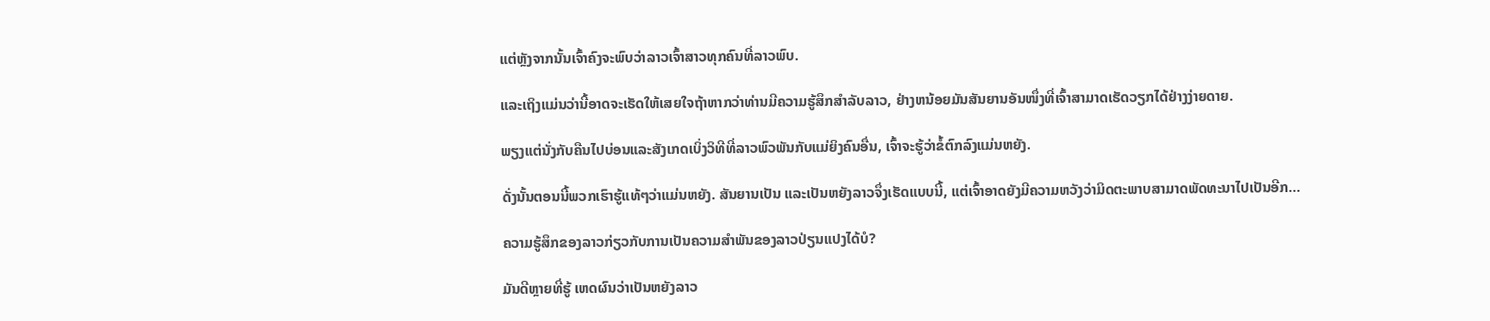ແຕ່ຫຼັງຈາກນັ້ນເຈົ້າຄົງຈະພົບວ່າລາວເຈົ້າສາວທຸກຄົນທີ່ລາວພົບ.

ແລະເຖິງແມ່ນວ່ານີ້ອາດຈະເຮັດໃຫ້ເສຍໃຈຖ້າຫາກວ່າທ່ານມີຄວາມຮູ້ສຶກສໍາລັບລາວ, ຢ່າງຫນ້ອຍມັນສັນຍານອັນໜຶ່ງທີ່ເຈົ້າສາມາດເຮັດວຽກໄດ້ຢ່າງງ່າຍດາຍ.

ພຽງແຕ່ນັ່ງກັບຄືນໄປບ່ອນແລະສັງເກດເບິ່ງວິທີທີ່ລາວພົວພັນກັບແມ່ຍິງຄົນອື່ນ, ເຈົ້າຈະຮູ້ວ່າຂໍ້ຕົກລົງແມ່ນຫຍັງ.

ດັ່ງນັ້ນຕອນນີ້ພວກເຮົາຮູ້ແທ້ໆວ່າແມ່ນຫຍັງ. ສັນຍານເປັນ ແລະເປັນຫຍັງລາວຈຶ່ງເຮັດແບບນີ້, ແຕ່ເຈົ້າອາດຍັງມີຄວາມຫວັງວ່າມິດຕະພາບສາມາດພັດທະນາໄປເປັນອີກ…

ຄວາມຮູ້ສຶກຂອງລາວກ່ຽວກັບການເປັນຄວາມສໍາພັນຂອງລາວປ່ຽນແປງໄດ້ບໍ?

ມັນດີຫຼາຍທີ່ຮູ້ ເຫດຜົນວ່າເປັນຫຍັງລາວ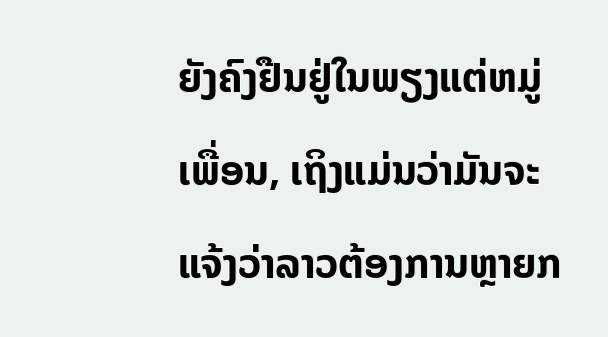ຍັງຄົງຢືນຢູ່ໃນພຽງແຕ່ຫມູ່ເພື່ອນ, ເຖິງແມ່ນວ່າມັນຈະແຈ້ງວ່າລາວຕ້ອງການຫຼາຍກ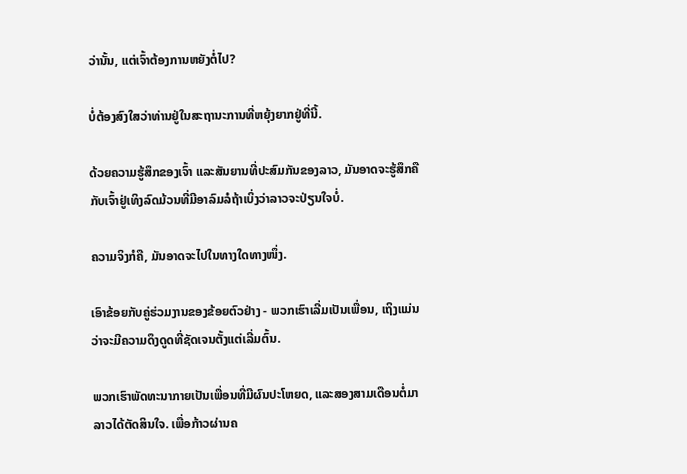ວ່ານັ້ນ, ແຕ່ເຈົ້າຕ້ອງການຫຍັງຕໍ່ໄປ?

ບໍ່ຕ້ອງສົງໃສວ່າທ່ານຢູ່ໃນສະຖານະການທີ່ຫຍຸ້ງຍາກຢູ່ທີ່ນີ້.

ດ້ວຍຄວາມຮູ້ສຶກຂອງເຈົ້າ ແລະສັນຍານທີ່ປະສົມກັນຂອງລາວ, ມັນອາດຈະຮູ້ສຶກຄືກັບເຈົ້າຢູ່ເທິງລົດມ້ວນທີ່ມີອາລົມລໍຖ້າເບິ່ງວ່າລາວຈະປ່ຽນໃຈບໍ່.

ຄວາມຈິງກໍຄື, ມັນອາດຈະໄປໃນທາງໃດທາງໜຶ່ງ.

ເອົາຂ້ອຍກັບຄູ່ຮ່ວມງານຂອງຂ້ອຍຕົວຢ່າງ - ພວກເຮົາເລີ່ມເປັນເພື່ອນ, ເຖິງແມ່ນວ່າຈະມີຄວາມດຶງດູດທີ່ຊັດເຈນຕັ້ງແຕ່ເລີ່ມຕົ້ນ.

ພວກເຮົາພັດທະນາກາຍເປັນເພື່ອນທີ່ມີຜົນປະໂຫຍດ, ແລະສອງສາມເດືອນຕໍ່ມາລາວໄດ້ຕັດສິນໃຈ. ເພື່ອກ້າວຜ່ານຄ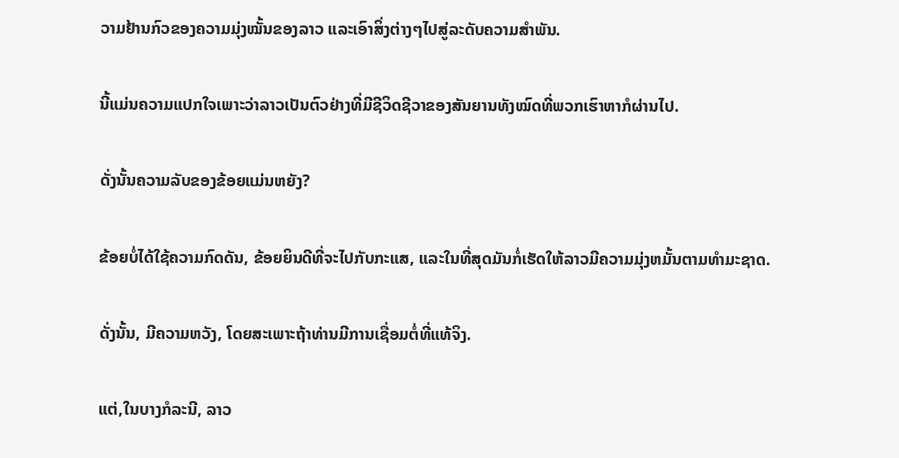ວາມຢ້ານກົວຂອງຄວາມມຸ່ງໝັ້ນຂອງລາວ ແລະເອົາສິ່ງຕ່າງໆໄປສູ່ລະດັບຄວາມສຳພັນ.

ນີ້ແມ່ນຄວາມແປກໃຈເພາະວ່າລາວເປັນຕົວຢ່າງທີ່ມີຊີວິດຊີວາຂອງສັນຍານທັງໝົດທີ່ພວກເຮົາຫາກໍຜ່ານໄປ.

ດັ່ງນັ້ນຄວາມລັບຂອງຂ້ອຍແມ່ນຫຍັງ?

ຂ້ອຍບໍ່ໄດ້ໃຊ້ຄວາມກົດດັນ, ຂ້ອຍຍິນດີທີ່ຈະໄປກັບກະແສ, ແລະໃນທີ່ສຸດມັນກໍ່ເຮັດໃຫ້ລາວມີຄວາມມຸ່ງຫມັ້ນຕາມທໍາມະຊາດ.

ດັ່ງນັ້ນ, ມີຄວາມຫວັງ, ໂດຍສະເພາະຖ້າທ່ານມີການເຊື່ອມຕໍ່ທີ່ແທ້ຈິງ.

ແຕ່,ໃນບາງກໍລະນີ, ລາວ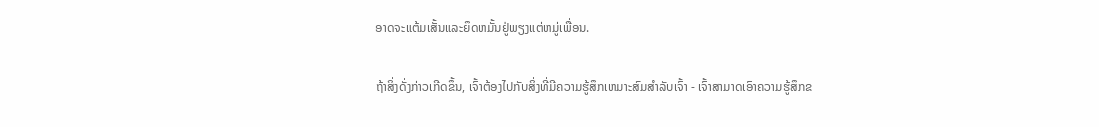ອາດຈະແຕ້ມເສັ້ນແລະຍຶດຫມັ້ນຢູ່ພຽງແຕ່ຫມູ່ເພື່ອນ.

ຖ້າສິ່ງດັ່ງກ່າວເກີດຂຶ້ນ, ເຈົ້າຕ້ອງໄປກັບສິ່ງທີ່ມີຄວາມຮູ້ສຶກເຫມາະສົມສໍາລັບເຈົ້າ - ເຈົ້າສາມາດເອົາຄວາມຮູ້ສຶກຂ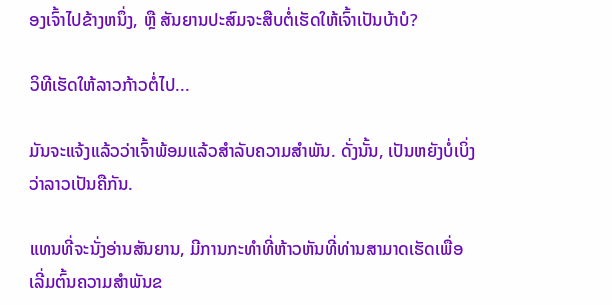ອງເຈົ້າໄປຂ້າງຫນຶ່ງ, ຫຼື ສັນຍານປະສົມຈະສືບຕໍ່ເຮັດໃຫ້ເຈົ້າເປັນບ້າບໍ?

ວິທີເຮັດໃຫ້ລາວກ້າວຕໍ່ໄປ...

ມັນຈະແຈ້ງແລ້ວວ່າເຈົ້າພ້ອມແລ້ວສຳລັບຄວາມສຳພັນ. ດັ່ງນັ້ນ, ເປັນຫຍັງບໍ່ເບິ່ງວ່າລາວເປັນຄືກັນ.

ແທນທີ່ຈະນັ່ງອ່ານສັນຍານ, ມີການກະທໍາທີ່ຫ້າວຫັນທີ່ທ່ານສາມາດເຮັດເພື່ອເລີ່ມຕົ້ນຄວາມສໍາພັນຂ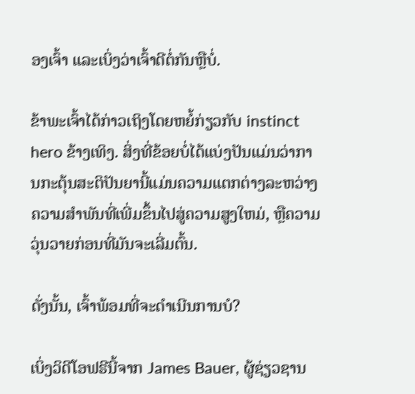ອງເຈົ້າ ແລະເບິ່ງວ່າເຈົ້າດີຕໍ່ກັນຫຼືບໍ່.

ຂ້າພະເຈົ້າໄດ້ກ່າວເຖິງໂດຍຫຍໍ້ກ່ຽວກັບ instinct hero ຂ້າງເທິງ. ສິ່ງທີ່ຂ້ອຍບໍ່ໄດ້ແບ່ງປັນແມ່ນວ່າການກະຕຸ້ນສະຕິປັນຍານີ້ແມ່ນຄວາມແຕກຕ່າງລະຫວ່າງຄວາມສໍາພັນທີ່ເພີ່ມຂຶ້ນໄປສູ່ຄວາມສູງໃຫມ່, ຫຼືຄວາມວຸ່ນວາຍກ່ອນທີ່ມັນຈະເລີ່ມຕົ້ນ.

ດັ່ງນັ້ນ, ເຈົ້າພ້ອມທີ່ຈະດໍາເນີນການບໍ?

ເບິ່ງວິດີໂອຟຣີນີ້ຈາກ James Bauer, ຜູ້ຊ່ຽວຊານ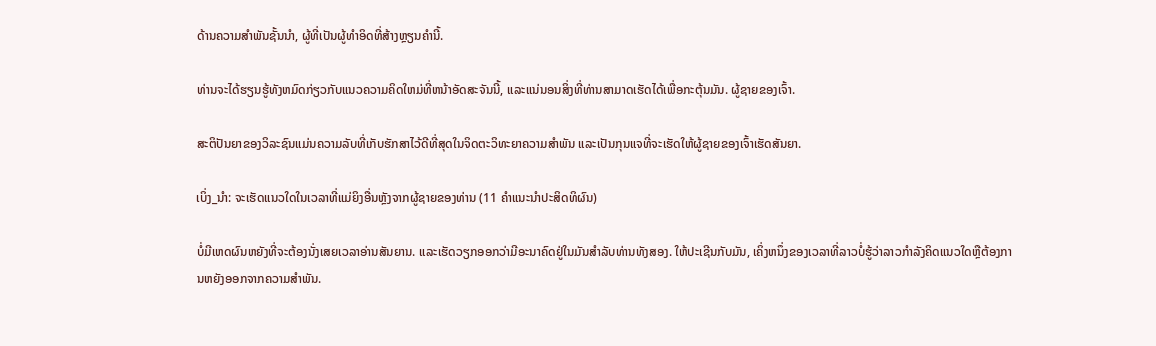ດ້ານຄວາມສໍາພັນຊັ້ນນໍາ, ຜູ້ທີ່ເປັນຜູ້ທໍາອິດທີ່ສ້າງຫຼຽນຄໍານີ້.

ທ່ານຈະໄດ້ຮຽນຮູ້ທັງຫມົດກ່ຽວກັບແນວຄວາມຄິດໃຫມ່ທີ່ຫນ້າອັດສະຈັນນີ້, ແລະແນ່ນອນສິ່ງທີ່ທ່ານສາມາດເຮັດໄດ້ເພື່ອກະຕຸ້ນມັນ. ຜູ້ຊາຍຂອງເຈົ້າ.

ສະຕິປັນຍາຂອງວິລະຊົນແມ່ນຄວາມລັບທີ່ເກັບຮັກສາໄວ້ດີທີ່ສຸດໃນຈິດຕະວິທະຍາຄວາມສໍາພັນ ແລະເປັນກຸນແຈທີ່ຈະເຮັດໃຫ້ຜູ້ຊາຍຂອງເຈົ້າເຮັດສັນຍາ.

ເບິ່ງ_ນຳ: ຈະເຮັດແນວໃດໃນເວລາທີ່ແມ່ຍິງອື່ນຫຼັງຈາກຜູ້ຊາຍຂອງທ່ານ (11 ຄໍາແນະນໍາປະສິດທິຜົນ)

ບໍ່ມີເຫດຜົນຫຍັງທີ່ຈະຕ້ອງນັ່ງເສຍເວລາອ່ານສັນຍານ. ແລະເຮັດວຽກອອກວ່າມີອະນາຄົດຢູ່ໃນມັນສໍາລັບທ່ານທັງສອງ. ໃຫ້ປະເຊີນກັບມັນ, ເຄິ່ງຫນຶ່ງຂອງເວລາທີ່ລາວບໍ່ຮູ້ວ່າລາວກໍາລັງຄິດແນວໃດຫຼືຕ້ອງການຫຍັງອອກຈາກຄວາມສໍາພັນ.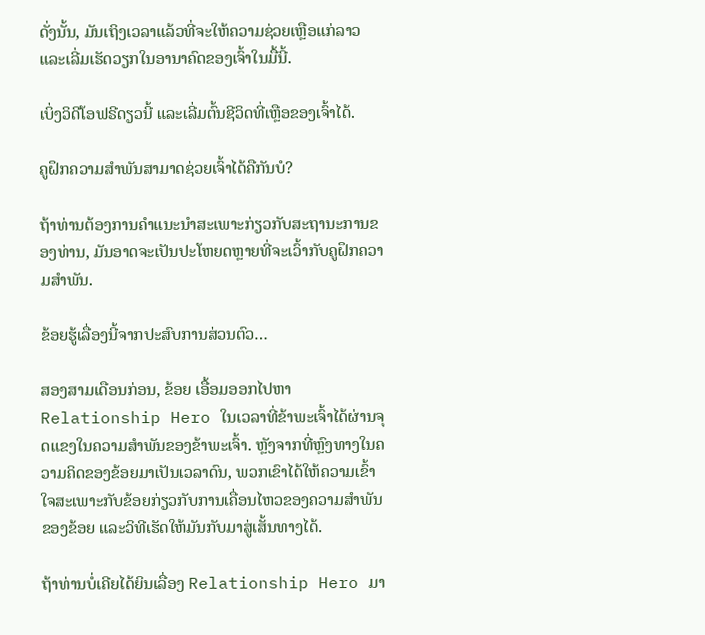ດັ່ງນັ້ນ, ມັນເຖິງເວລາແລ້ວທີ່ຈະໃຫ້ຄວາມຊ່ວຍເຫຼືອແກ່ລາວ ແລະເລີ່ມເຮັດວຽກໃນອານາຄົດຂອງເຈົ້າໃນມື້ນີ້.

ເບິ່ງວິດີໂອຟຣີດຽວນີ້ ແລະເລີ່ມຕົ້ນຊີວິດທີ່ເຫຼືອຂອງເຈົ້າໄດ້.

ຄູຝຶກຄວາມສຳພັນສາມາດຊ່ວຍເຈົ້າໄດ້ຄືກັນບໍ?

ຖ້າທ່ານຕ້ອງການຄໍາແນະນໍາສະເພາະກ່ຽວກັບສະຖານະການຂອງທ່ານ, ມັນອາດຈະເປັນປະໂຫຍດຫຼາຍທີ່ຈະເວົ້າກັບຄູຝຶກຄວາມສຳພັນ.

ຂ້ອຍຮູ້ເລື່ອງນີ້ຈາກປະສົບການສ່ວນຕົວ…

ສອງສາມເດືອນກ່ອນ, ຂ້ອຍ ເອື້ອມອອກໄປຫາ Relationship Hero ໃນເວລາທີ່ຂ້າພະເຈົ້າໄດ້ຜ່ານຈຸດແຂງໃນຄວາມສໍາພັນຂອງຂ້າພະເຈົ້າ. ຫຼັງຈາກທີ່ຫຼົງທາງໃນຄວາມຄິດຂອງຂ້ອຍມາເປັນເວລາດົນ, ພວກເຂົາໄດ້ໃຫ້ຄວາມເຂົ້າໃຈສະເພາະກັບຂ້ອຍກ່ຽວກັບການເຄື່ອນໄຫວຂອງຄວາມສຳພັນຂອງຂ້ອຍ ແລະວິທີເຮັດໃຫ້ມັນກັບມາສູ່ເສັ້ນທາງໄດ້.

ຖ້າທ່ານບໍ່ເຄີຍໄດ້ຍິນເລື່ອງ Relationship Hero ມາ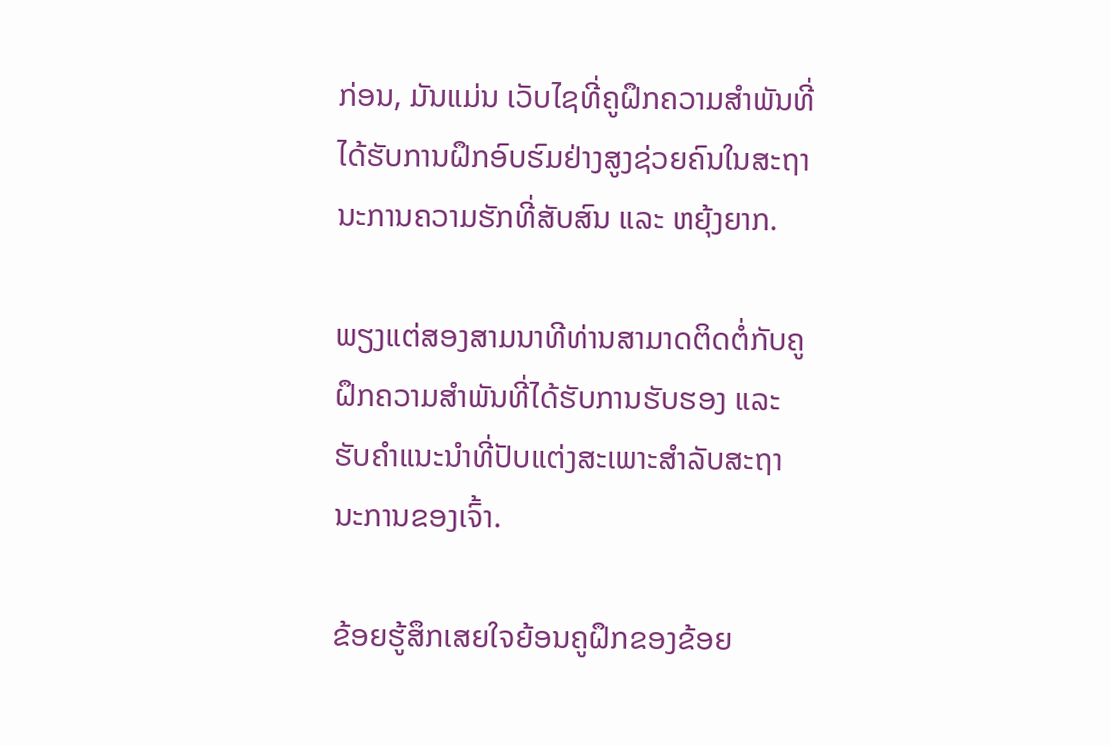ກ່ອນ, ມັນແມ່ນ ເວັບໄຊທີ່ຄູຝຶກຄວາມສຳພັນທີ່ໄດ້ຮັບການຝຶກອົບຮົມຢ່າງສູງຊ່ວຍຄົນໃນສະຖານະການຄວາມຮັກທີ່ສັບສົນ ແລະ ຫຍຸ້ງຍາກ.

ພຽງແຕ່ສອງສາມນາທີທ່ານສາມາດຕິດຕໍ່ກັບຄູຝຶກຄວາມສຳພັນທີ່ໄດ້ຮັບການຮັບຮອງ ແລະ ຮັບຄຳແນະນຳທີ່ປັບແຕ່ງສະເພາະສຳລັບສະຖານະການຂອງເຈົ້າ.

ຂ້ອຍຮູ້ສຶກເສຍໃຈຍ້ອນຄູຝຶກຂອງຂ້ອຍ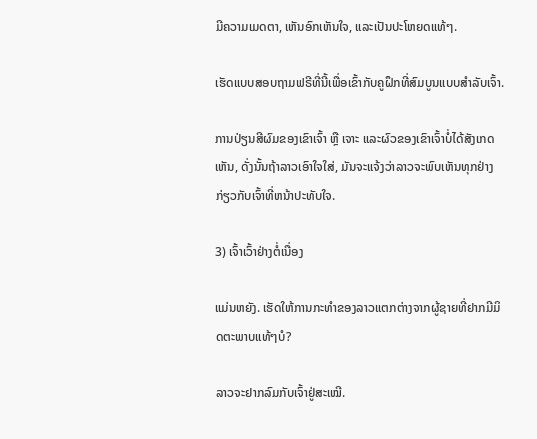ມີຄວາມເມດຕາ, ເຫັນອົກເຫັນໃຈ, ແລະເປັນປະໂຫຍດແທ້ໆ.

ເຮັດແບບສອບຖາມຟຣີທີ່ນີ້ເພື່ອເຂົ້າກັບຄູຝຶກທີ່ສົມບູນແບບສຳລັບເຈົ້າ.

ການປ່ຽນສີຜົມຂອງເຂົາເຈົ້າ ຫຼື ເຈາະ ແລະຜົວຂອງເຂົາເຈົ້າບໍ່ໄດ້ສັງເກດເຫັນ, ດັ່ງນັ້ນຖ້າລາວເອົາໃຈໃສ່, ມັນຈະແຈ້ງວ່າລາວຈະພົບເຫັນທຸກຢ່າງກ່ຽວກັບເຈົ້າທີ່ຫນ້າປະທັບໃຈ.

3) ເຈົ້າເວົ້າຢ່າງຕໍ່ເນື່ອງ

ແມ່ນຫຍັງ. ເຮັດໃຫ້ການກະທຳຂອງລາວແຕກຕ່າງຈາກຜູ້ຊາຍທີ່ຢາກມີມິດຕະພາບແທ້ໆບໍ?

ລາວຈະຢາກລົມກັບເຈົ້າຢູ່ສະເໝີ.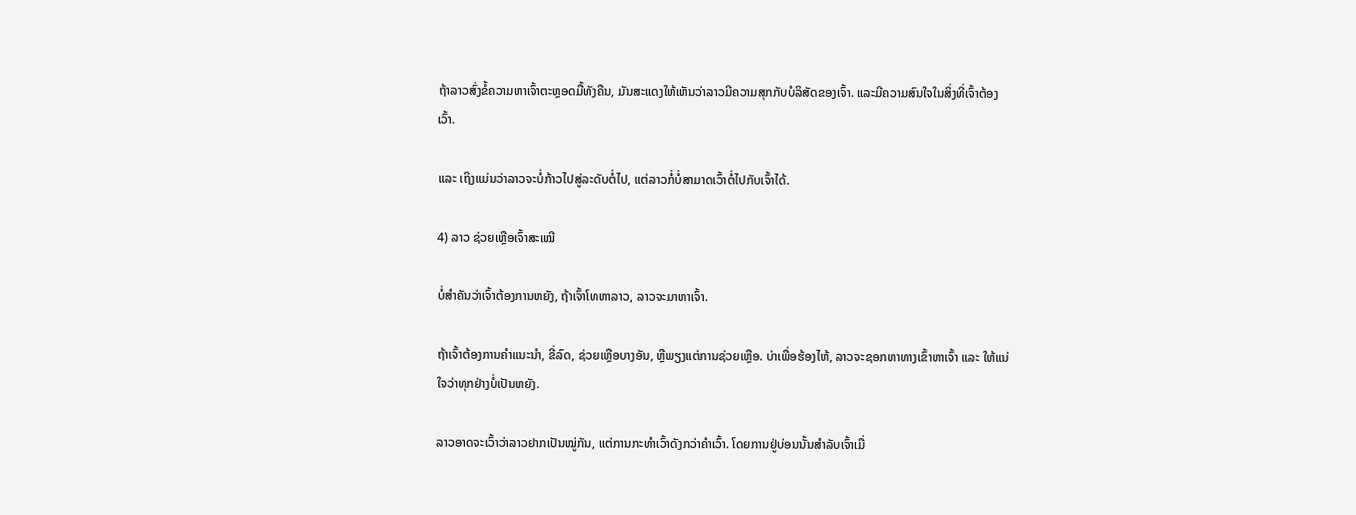ຖ້າລາວສົ່ງຂໍ້ຄວາມຫາເຈົ້າຕະຫຼອດມື້ທັງຄືນ, ມັນສະແດງໃຫ້ເຫັນວ່າລາວມີຄວາມສຸກກັບບໍລິສັດຂອງເຈົ້າ. ແລະມີຄວາມສົນໃຈໃນສິ່ງທີ່ເຈົ້າຕ້ອງເວົ້າ.

ແລະ ເຖິງແມ່ນວ່າລາວຈະບໍ່ກ້າວໄປສູ່ລະດັບຕໍ່ໄປ, ແຕ່ລາວກໍ່ບໍ່ສາມາດເວົ້າຕໍ່ໄປກັບເຈົ້າໄດ້.

4) ລາວ ຊ່ວຍເຫຼືອເຈົ້າສະເໝີ

ບໍ່ສຳຄັນວ່າເຈົ້າຕ້ອງການຫຍັງ, ຖ້າເຈົ້າໂທຫາລາວ, ລາວຈະມາຫາເຈົ້າ.

ຖ້າເຈົ້າຕ້ອງການຄຳແນະນຳ, ຂີ່ລົດ, ຊ່ວຍເຫຼືອບາງອັນ, ຫຼືພຽງແຕ່ການຊ່ວຍເຫຼືອ. ບ່າເພື່ອຮ້ອງໄຫ້, ລາວຈະຊອກຫາທາງເຂົ້າຫາເຈົ້າ ແລະ ໃຫ້ແນ່ໃຈວ່າທຸກຢ່າງບໍ່ເປັນຫຍັງ.

ລາວອາດຈະເວົ້າວ່າລາວຢາກເປັນໝູ່ກັນ, ແຕ່ການກະທຳເວົ້າດັງກວ່າຄຳເວົ້າ. ໂດຍການຢູ່ບ່ອນນັ້ນສຳລັບເຈົ້າເມື່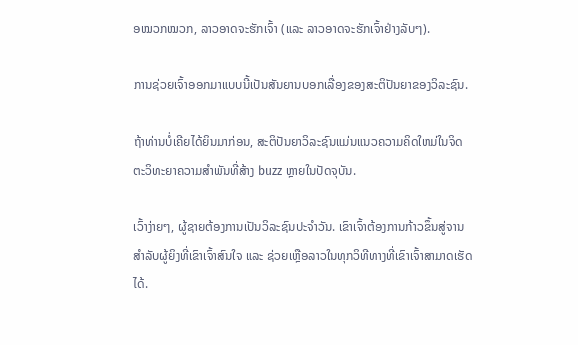ອໝວກໝວກ, ລາວອາດຈະຮັກເຈົ້າ (ແລະ ລາວອາດຈະຮັກເຈົ້າຢ່າງລັບໆ).

ການຊ່ວຍເຈົ້າອອກມາແບບນີ້ເປັນສັນຍານບອກເລື່ອງຂອງສະຕິປັນຍາຂອງວິລະຊົນ.

ຖ້າທ່ານບໍ່ເຄີຍໄດ້ຍິນມາກ່ອນ, ສະຕິປັນຍາວິລະຊົນແມ່ນແນວຄວາມຄິດໃຫມ່ໃນຈິດຕະວິທະຍາຄວາມສໍາພັນທີ່ສ້າງ buzz ຫຼາຍໃນປັດຈຸບັນ.

ເວົ້າງ່າຍໆ, ຜູ້ຊາຍຕ້ອງການເປັນວິລະຊົນປະຈໍາວັນ. ເຂົາເຈົ້າຕ້ອງການກ້າວຂຶ້ນສູ່ຈານສຳລັບຜູ້ຍິງທີ່ເຂົາເຈົ້າສົນໃຈ ແລະ ຊ່ວຍເຫຼືອລາວໃນທຸກວິທີທາງທີ່ເຂົາເຈົ້າສາມາດເຮັດໄດ້.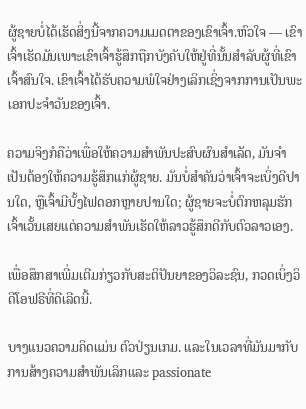ຜູ້ຊາຍບໍ່ໄດ້ເຮັດສິ່ງນີ້ຈາກຄວາມເມດຕາຂອງເຂົາເຈົ້າ.ຫົວໃຈ — ເຂົາເຈົ້າເຮັດມັນເພາະເຂົາເຈົ້າຮູ້ສຶກຖືກບັງຄັບໃຫ້ຢູ່ທີ່ນັ້ນສໍາລັບຜູ້ທີ່ເຂົາເຈົ້າສົນໃຈ. ເຂົາເຈົ້າໄດ້ຮັບຄວາມພໍໃຈຢ່າງເລິກເຊິ່ງຈາກການເປັນພະເອກປະຈຳວັນຂອງເຈົ້າ.

ຄວາມຈິງກໍຄືວ່າເພື່ອໃຫ້ຄວາມສຳພັນປະສົບຜົນສຳເລັດ, ມັນຈໍາເປັນຕ້ອງໃຫ້ຄວາມຮູ້ສຶກແກ່ຜູ້ຊາຍ. ມັນບໍ່ສຳຄັນວ່າເຈົ້າຈະເບິ່ງດີປານໃດ, ຫຼືເຈົ້າມີບັ້ງໄຟດອກຫຼາຍປານໃດ; ຜູ້ຊາຍຈະບໍ່ຕົກຫລຸມຮັກເຈົ້າເວັ້ນເສຍແຕ່ຄວາມສຳພັນເຮັດໃຫ້ລາວຮູ້ສຶກດີກັບຕົວລາວເອງ.

ເພື່ອສຶກສາເພີ່ມເຕີມກ່ຽວກັບສະຕິປັນຍາຂອງວິລະຊົນ, ກວດເບິ່ງວິດີໂອຟຣີທີ່ດີເລີດນີ້.

ບາງແນວຄວາມຄິດແມ່ນ ຕົວປ່ຽນເກມ. ແລະໃນເວລາທີ່ມັນມາກັບການສ້າງຄວາມສໍາພັນເລິກແລະ passionate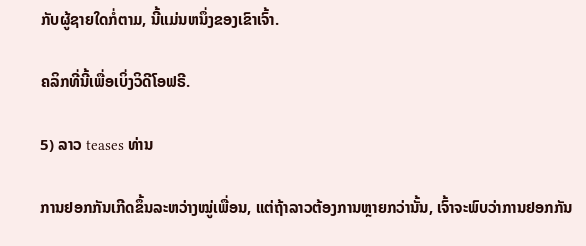ກັບຜູ້ຊາຍໃດກໍ່ຕາມ, ນີ້ແມ່ນຫນຶ່ງຂອງເຂົາເຈົ້າ.

ຄລິກທີ່ນີ້ເພື່ອເບິ່ງວິດີໂອຟຣີ.

5) ລາວ teases ທ່ານ

ການຢອກກັນເກີດຂຶ້ນລະຫວ່າງໝູ່ເພື່ອນ, ແຕ່ຖ້າລາວຕ້ອງການຫຼາຍກວ່ານັ້ນ, ເຈົ້າຈະພົບວ່າການຢອກກັນ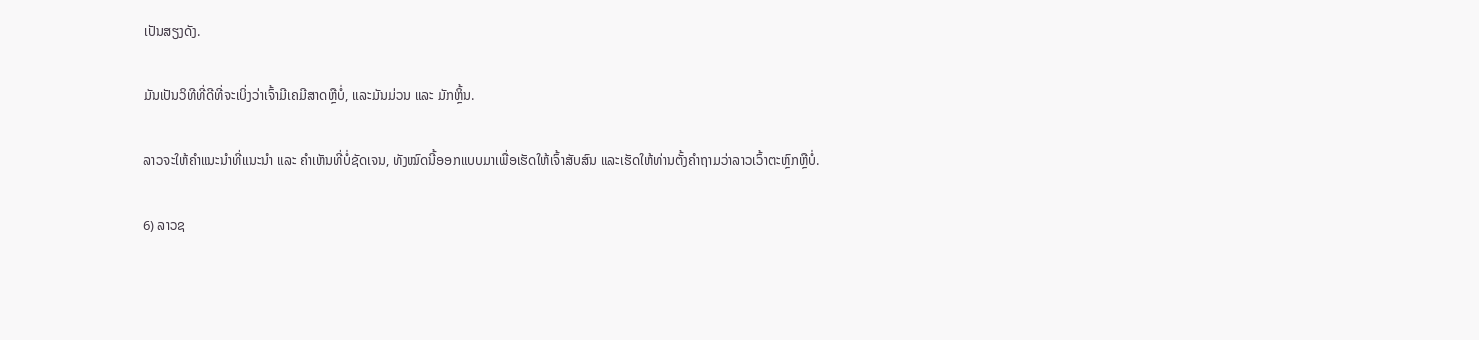ເປັນສຽງດັງ.

ມັນເປັນວິທີທີ່ດີທີ່ຈະເບິ່ງວ່າເຈົ້າມີເຄມີສາດຫຼືບໍ່, ແລະມັນມ່ວນ ແລະ ມັກຫຼິ້ນ.

ລາວຈະໃຫ້ຄຳແນະນຳທີ່ແນະນຳ ແລະ ຄຳເຫັນທີ່ບໍ່ຊັດເຈນ, ທັງໝົດນີ້ອອກແບບມາເພື່ອເຮັດໃຫ້ເຈົ້າສັບສົນ ແລະເຮັດໃຫ້ທ່ານຕັ້ງຄຳຖາມວ່າລາວເວົ້າຕະຫຼົກຫຼືບໍ່.

6) ລາວຊ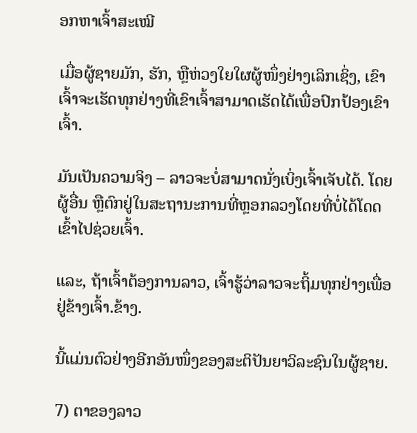ອກຫາເຈົ້າສະເໝີ

ເມື່ອຜູ້ຊາຍມັກ, ຮັກ, ຫຼືຫ່ວງໃຍໃຜຜູ້ໜຶ່ງຢ່າງເລິກເຊິ່ງ, ເຂົາເຈົ້າຈະເຮັດທຸກຢ່າງທີ່ເຂົາເຈົ້າສາມາດເຮັດໄດ້ເພື່ອປົກປ້ອງເຂົາເຈົ້າ.

ມັນເປັນຄວາມຈິງ – ລາວຈະບໍ່ສາມາດນັ່ງເບິ່ງເຈົ້າເຈັບໄດ້. ໂດຍຜູ້ອື່ນ ຫຼືຕົກຢູ່ໃນສະຖານະການທີ່ຫຼອກລວງໂດຍທີ່ບໍ່ໄດ້ໂດດເຂົ້າໄປຊ່ວຍເຈົ້າ.

ແລະ, ຖ້າເຈົ້າຕ້ອງການລາວ, ເຈົ້າຮູ້ວ່າລາວຈະຖິ້ມທຸກຢ່າງເພື່ອຢູ່ຂ້າງເຈົ້າ.ຂ້າງ.

ນີ້ແມ່ນຕົວຢ່າງອີກອັນໜຶ່ງຂອງສະຕິປັນຍາວິລະຊົນໃນຜູ້ຊາຍ.

7) ຕາຂອງລາວ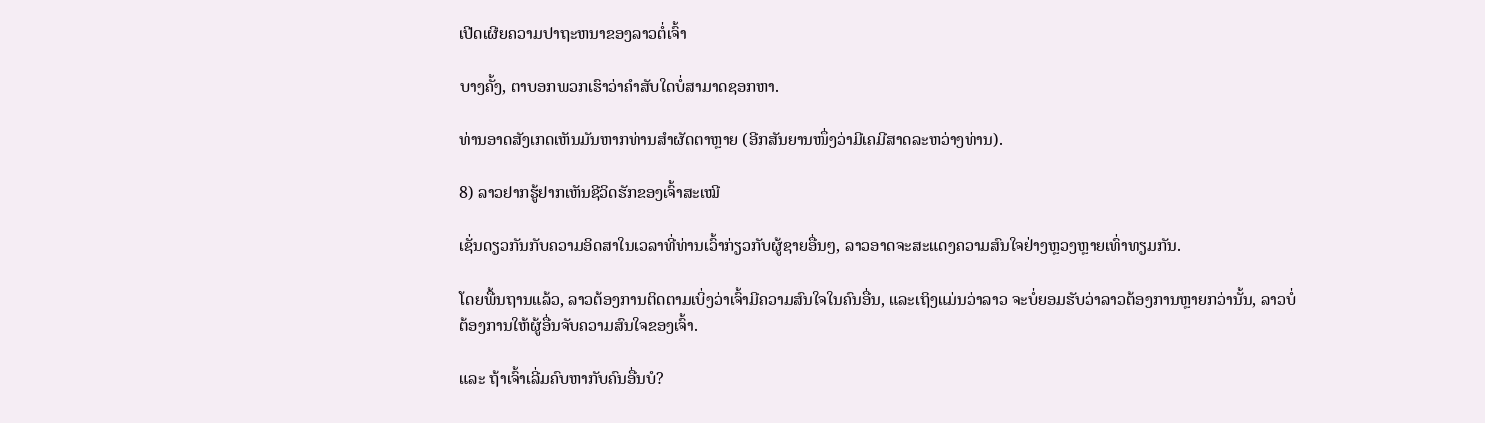ເປີດເຜີຍຄວາມປາຖະຫນາຂອງລາວຕໍ່ເຈົ້າ

ບາງຄັ້ງ, ຕາບອກພວກເຮົາວ່າຄໍາສັບໃດບໍ່ສາມາດຊອກຫາ.

ທ່ານອາດສັງເກດເຫັນມັນຫາກທ່ານສຳຜັດຕາຫຼາຍ (ອີກສັນຍານໜຶ່ງວ່າມີເຄມີສາດລະຫວ່າງທ່ານ).

8) ລາວຢາກຮູ້ຢາກເຫັນຊີວິດຮັກຂອງເຈົ້າສະເໝີ

ເຊັ່ນດຽວກັນກັບຄວາມອິດສາໃນເວລາທີ່ທ່ານເວົ້າກ່ຽວກັບຜູ້ຊາຍອື່ນໆ, ລາວອາດຈະສະແດງຄວາມສົນໃຈຢ່າງຫຼວງຫຼາຍເທົ່າທຽມກັນ.

ໂດຍພື້ນຖານແລ້ວ, ລາວຕ້ອງການຕິດຕາມເບິ່ງວ່າເຈົ້າມີຄວາມສົນໃຈໃນຄົນອື່ນ, ແລະເຖິງແມ່ນວ່າລາວ ຈະບໍ່ຍອມຮັບວ່າລາວຕ້ອງການຫຼາຍກວ່ານັ້ນ, ລາວບໍ່ຕ້ອງການໃຫ້ຜູ້ອື່ນຈັບຄວາມສົນໃຈຂອງເຈົ້າ.

ແລະ ຖ້າເຈົ້າເລີ່ມຄົບຫາກັບຄົນອື່ນບໍ?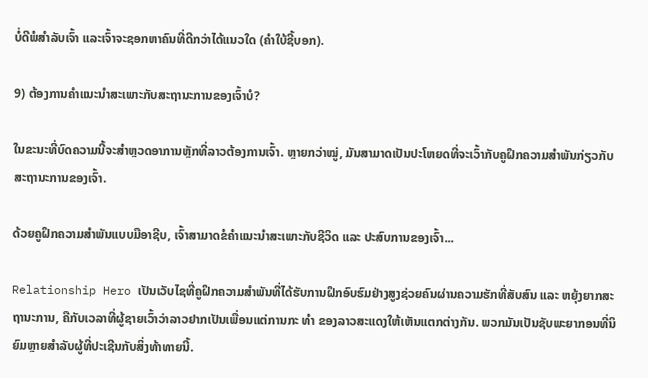ບໍ່ດີພໍສຳລັບເຈົ້າ ແລະເຈົ້າຈະຊອກຫາຄົນທີ່ດີກວ່າໄດ້ແນວໃດ (ຄຳໃບ້ຊີ້ບອກ).

9) ຕ້ອງການຄຳແນະນຳສະເພາະກັບສະຖານະການຂອງເຈົ້າບໍ?

ໃນຂະນະທີ່ບົດຄວາມນີ້ຈະສຳຫຼວດອາການຫຼັກທີ່ລາວຕ້ອງການເຈົ້າ. ຫຼາຍກວ່າໝູ່, ມັນສາມາດເປັນປະໂຫຍດທີ່ຈະເວົ້າກັບຄູຝຶກຄວາມສຳພັນກ່ຽວກັບສະຖານະການຂອງເຈົ້າ.

ດ້ວຍຄູຝຶກຄວາມສຳພັນແບບມືອາຊີບ, ເຈົ້າສາມາດຂໍຄຳແນະນຳສະເພາະກັບຊີວິດ ແລະ ປະສົບການຂອງເຈົ້າ...

Relationship Hero ເປັນເວັບໄຊທີ່ຄູຝຶກຄວາມສຳພັນທີ່ໄດ້ຮັບການຝຶກອົບຮົມຢ່າງສູງຊ່ວຍຄົນຜ່ານຄວາມຮັກທີ່ສັບສົນ ແລະ ຫຍຸ້ງຍາກສະຖານະການ, ຄືກັບເວລາທີ່ຜູ້ຊາຍເວົ້າວ່າລາວຢາກເປັນເພື່ອນແຕ່ການກະ ທຳ ຂອງລາວສະແດງໃຫ້ເຫັນແຕກຕ່າງກັນ. ພວກມັນເປັນຊັບພະຍາກອນທີ່ນິຍົມຫຼາຍສໍາລັບຜູ້ທີ່ປະເຊີນກັບສິ່ງທ້າທາຍນີ້.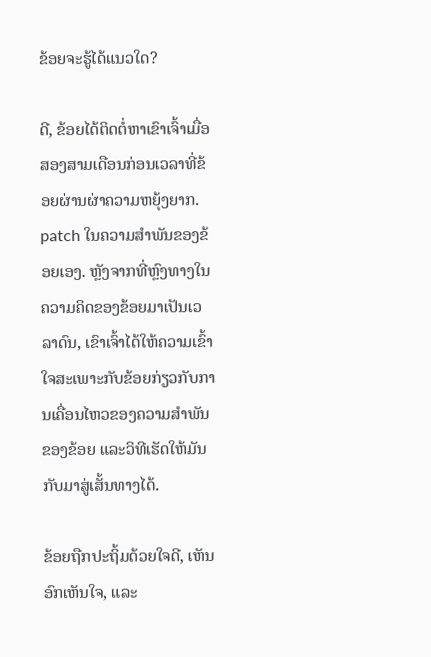ຂ້ອຍຈະຮູ້ໄດ້ແນວໃດ?

ດີ, ຂ້ອຍໄດ້ຕິດຕໍ່ຫາເຂົາເຈົ້າເມື່ອສອງສາມເດືອນກ່ອນເວລາທີ່ຂ້ອຍຜ່ານຜ່າຄວາມຫຍຸ້ງຍາກ. patch ໃນຄວາມສໍາພັນຂອງຂ້ອຍເອງ. ຫຼັງຈາກທີ່ຫຼົງທາງໃນຄວາມຄິດຂອງຂ້ອຍມາເປັນເວລາດົນ, ເຂົາເຈົ້າໄດ້ໃຫ້ຄວາມເຂົ້າໃຈສະເພາະກັບຂ້ອຍກ່ຽວກັບການເຄື່ອນໄຫວຂອງຄວາມສຳພັນຂອງຂ້ອຍ ແລະວິທີເຮັດໃຫ້ມັນກັບມາສູ່ເສັ້ນທາງໄດ້.

ຂ້ອຍຖືກປະຖິ້ມດ້ວຍໃຈດີ, ເຫັນອົກເຫັນໃຈ, ແລະ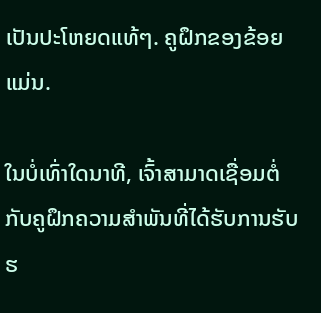ເປັນປະໂຫຍດແທ້ໆ. ຄູຝຶກຂອງຂ້ອຍແມ່ນ.

ໃນບໍ່ເທົ່າໃດນາທີ, ເຈົ້າສາມາດເຊື່ອມຕໍ່ກັບຄູຝຶກຄວາມສຳພັນທີ່ໄດ້ຮັບການຮັບຮ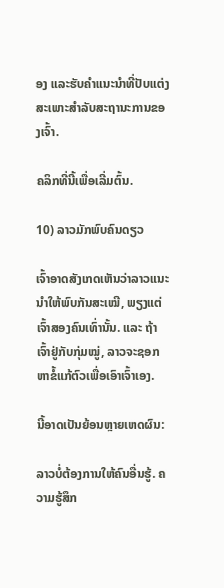ອງ ແລະຮັບຄຳແນະນຳທີ່ປັບແຕ່ງສະເພາະສຳລັບສະຖານະການຂອງເຈົ້າ.

ຄລິກທີ່ນີ້ເພື່ອເລີ່ມຕົ້ນ.

10) ລາວມັກພົບຄົນດຽວ

ເຈົ້າອາດສັງເກດເຫັນວ່າລາວແນະນຳໃຫ້ພົບກັນສະເໝີ, ພຽງແຕ່ເຈົ້າສອງຄົນເທົ່ານັ້ນ. ແລະ ຖ້າເຈົ້າຢູ່ກັບກຸ່ມໝູ່, ລາວຈະຊອກຫາຂໍ້ແກ້ຕົວເພື່ອເອົາເຈົ້າເອງ.

ນີ້ອາດເປັນຍ້ອນຫຼາຍເຫດຜົນ:

ລາວບໍ່ຕ້ອງການໃຫ້ຄົນອື່ນຮູ້. ຄວາມຮູ້ສຶກ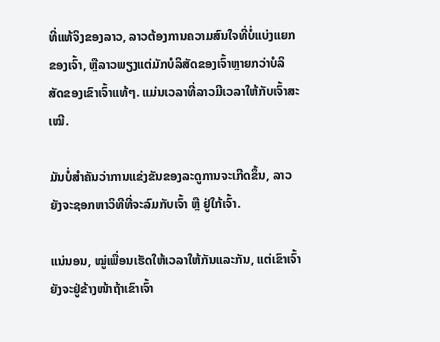ທີ່ແທ້ຈິງຂອງລາວ, ລາວຕ້ອງການຄວາມສົນໃຈທີ່ບໍ່ແບ່ງແຍກຂອງເຈົ້າ, ຫຼືລາວພຽງແຕ່ມັກບໍລິສັດຂອງເຈົ້າຫຼາຍກວ່າບໍລິສັດຂອງເຂົາເຈົ້າແທ້ໆ. ແມ່ນເວລາທີ່ລາວມີເວລາໃຫ້ກັບເຈົ້າສະເໝີ.

ມັນບໍ່ສຳຄັນວ່າການແຂ່ງຂັນຂອງລະດູການຈະເກີດຂຶ້ນ, ລາວຍັງຈະຊອກຫາວິທີທີ່ຈະລົມກັບເຈົ້າ ຫຼື ຢູ່ໃກ້ເຈົ້າ.

ແນ່ນອນ, ໝູ່ເພື່ອນເຮັດໃຫ້ເວລາໃຫ້ກັນແລະກັນ, ແຕ່ເຂົາເຈົ້າຍັງຈະຢູ່ຂ້າງໜ້າຖ້າເຂົາເຈົ້າ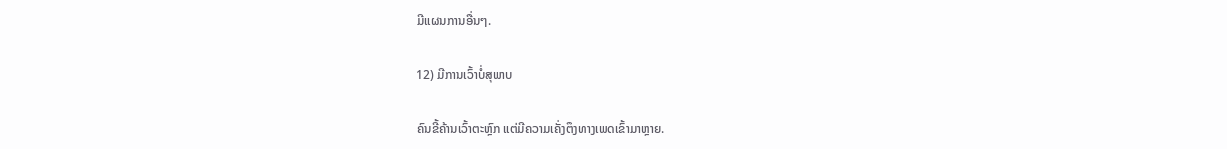ມີແຜນການອື່ນໆ.

12) ມີການເວົ້າບໍ່ສຸພາບ

ຄົນຂີ້ຄ້ານເວົ້າຕະຫຼົກ ແຕ່ມີຄວາມເຄັ່ງຕຶງທາງເພດເຂົ້າມາຫຼາຍ.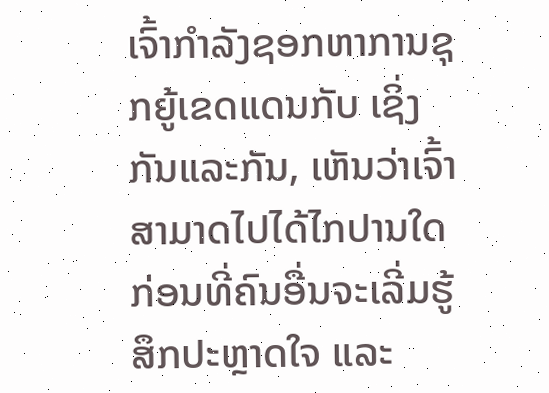ເຈົ້າກຳລັງຊອກຫາການຊຸກຍູ້ເຂດແດນກັບ ເຊິ່ງກັນແລະກັນ, ເຫັນວ່າເຈົ້າສາມາດໄປໄດ້ໄກປານໃດ ກ່ອນທີ່ຄົນອື່ນຈະເລີ່ມຮູ້ສຶກປະຫຼາດໃຈ ແລະ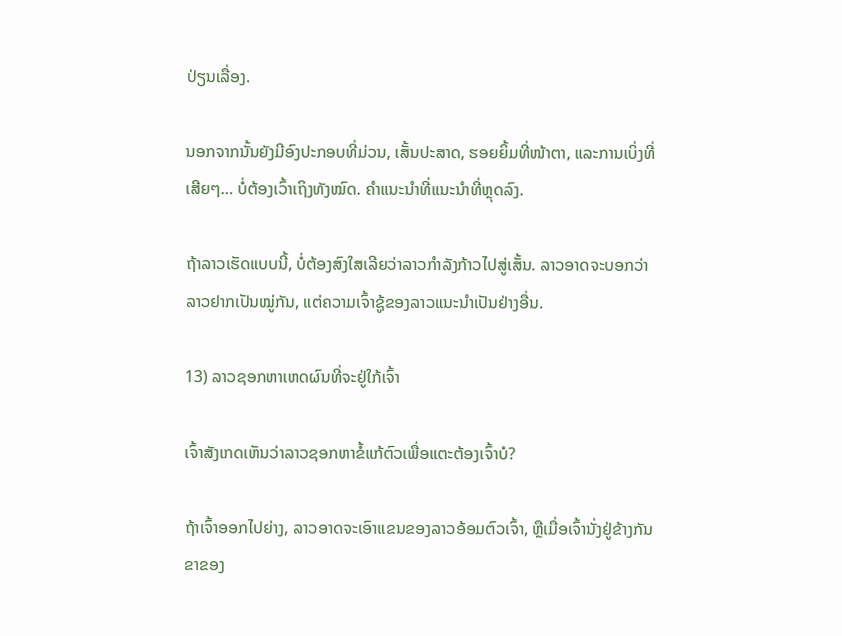ປ່ຽນເລື່ອງ.

ນອກຈາກນັ້ນຍັງມີອົງປະກອບທີ່ມ່ວນ, ເສັ້ນປະສາດ, ຮອຍຍິ້ມທີ່ໜ້າຕາ, ແລະການເບິ່ງທີ່ເສີຍໆ… ບໍ່ຕ້ອງເວົ້າເຖິງທັງໝົດ. ຄໍາແນະນໍາທີ່ແນະນໍາທີ່ຫຼຸດລົງ.

ຖ້າລາວເຮັດແບບນີ້, ບໍ່ຕ້ອງສົງໃສເລີຍວ່າລາວກໍາລັງກ້າວໄປສູ່ເສັ້ນ. ລາວອາດຈະບອກວ່າລາວຢາກເປັນໝູ່ກັນ, ແຕ່ຄວາມເຈົ້າຊູ້ຂອງລາວແນະນຳເປັນຢ່າງອື່ນ.

13) ລາວຊອກຫາເຫດຜົນທີ່ຈະຢູ່ໃກ້ເຈົ້າ

ເຈົ້າສັງເກດເຫັນວ່າລາວຊອກຫາຂໍ້ແກ້ຕົວເພື່ອແຕະຕ້ອງເຈົ້າບໍ?

ຖ້າເຈົ້າອອກໄປຍ່າງ, ລາວອາດຈະເອົາແຂນຂອງລາວອ້ອມຕົວເຈົ້າ, ຫຼືເມື່ອເຈົ້ານັ່ງຢູ່ຂ້າງກັນ ຂາຂອງ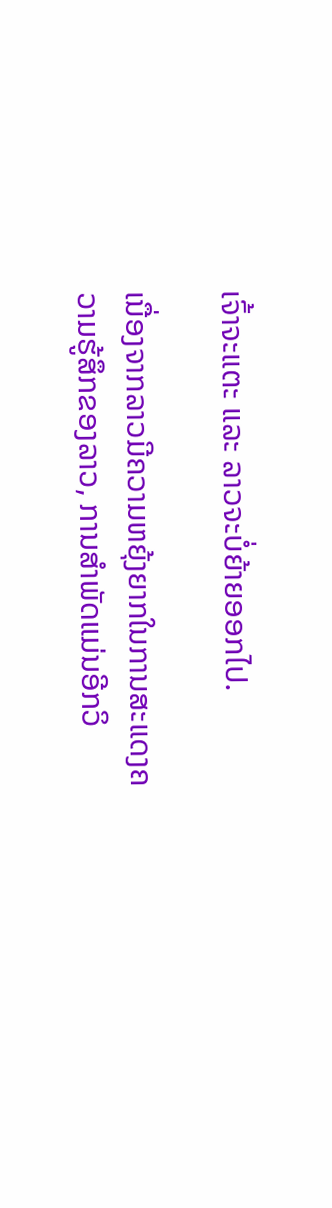ເຈົ້າຈະແຕະ ແລະ ລາວຈະບໍ່ຍ້າຍອອກໄປ.

ເນື່ອງຈາກລາວມີຄວາມຫຍຸ້ງຍາກໃນການສະແດງຄວາມຮູ້ສຶກຂອງລາວ, ການສໍາພັດແມ່ນອີກວິ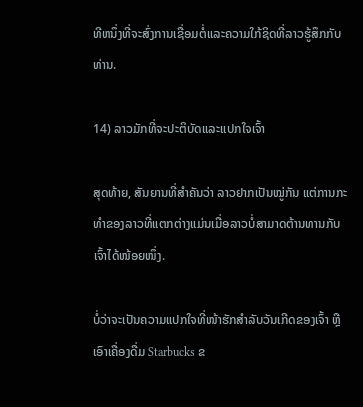ທີຫນຶ່ງທີ່ຈະສົ່ງການເຊື່ອມຕໍ່ແລະຄວາມໃກ້ຊິດທີ່ລາວຮູ້ສຶກກັບທ່ານ.

14) ລາວມັກທີ່ຈະປະຕິບັດແລະແປກໃຈເຈົ້າ

ສຸດທ້າຍ, ສັນຍານທີ່ສໍາຄັນວ່າ ລາວຢາກເປັນໝູ່ກັນ ແຕ່ການກະທຳຂອງລາວທີ່ແຕກຕ່າງແມ່ນເມື່ອລາວບໍ່ສາມາດຕ້ານທານກັບເຈົ້າໄດ້ໜ້ອຍໜຶ່ງ.

ບໍ່ວ່າຈະເປັນຄວາມແປກໃຈທີ່ໜ້າຮັກສຳລັບວັນເກີດຂອງເຈົ້າ ຫຼືເອົາເຄື່ອງດື່ມ Starbucks ຂ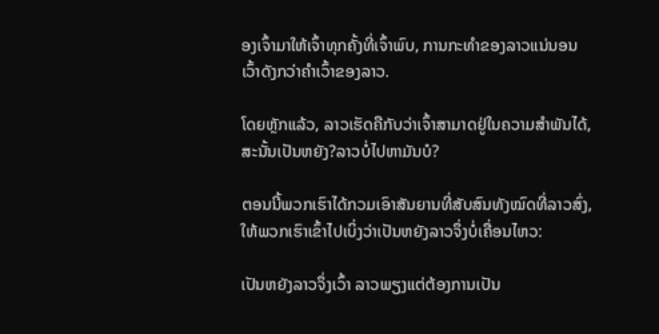ອງເຈົ້າມາໃຫ້ເຈົ້າທຸກຄັ້ງທີ່ເຈົ້າພົບ, ການກະທຳຂອງລາວແນ່ນອນ ເວົ້າດັງກວ່າຄຳເວົ້າຂອງລາວ.

ໂດຍຫຼັກແລ້ວ, ລາວເຮັດຄືກັບວ່າເຈົ້າສາມາດຢູ່ໃນຄວາມສຳພັນໄດ້, ສະນັ້ນເປັນຫຍັງ?ລາວບໍ່ໄປຫາມັນບໍ?

ຕອນນີ້ພວກເຮົາໄດ້ກວມເອົາສັນຍານທີ່ສັບສົນທັງໝົດທີ່ລາວສົ່ງ, ໃຫ້ພວກເຮົາເຂົ້າໄປເບິ່ງວ່າເປັນຫຍັງລາວຈຶ່ງບໍ່ເຄື່ອນໄຫວ:

ເປັນຫຍັງລາວຈຶ່ງເວົ້າ ລາວພຽງແຕ່ຕ້ອງການເປັນ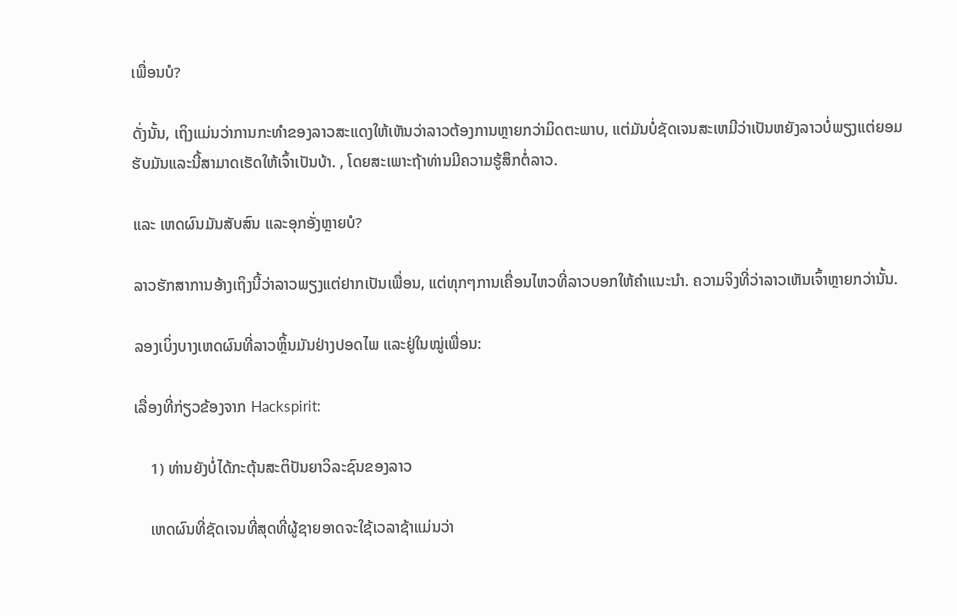ເພື່ອນບໍ?

ດັ່ງນັ້ນ, ເຖິງແມ່ນວ່າການກະທໍາຂອງລາວສະແດງໃຫ້ເຫັນວ່າລາວຕ້ອງການຫຼາຍກວ່າມິດຕະພາບ, ແຕ່ມັນບໍ່ຊັດເຈນສະເຫມີວ່າເປັນຫຍັງລາວບໍ່ພຽງແຕ່ຍອມຮັບມັນແລະນີ້ສາມາດເຮັດໃຫ້ເຈົ້າເປັນບ້າ. , ໂດຍສະເພາະຖ້າທ່ານມີຄວາມຮູ້ສຶກຕໍ່ລາວ.

ແລະ ເຫດຜົນມັນສັບສົນ ແລະອຸກອັ່ງຫຼາຍບໍ?

ລາວຮັກສາການອ້າງເຖິງນີ້ວ່າລາວພຽງແຕ່ຢາກເປັນເພື່ອນ, ແຕ່ທຸກໆການເຄື່ອນໄຫວທີ່ລາວບອກໃຫ້ຄໍາແນະນໍາ. ຄວາມຈິງທີ່ວ່າລາວເຫັນເຈົ້າຫຼາຍກວ່ານັ້ນ.

ລອງເບິ່ງບາງເຫດຜົນທີ່ລາວຫຼິ້ນມັນຢ່າງປອດໄພ ແລະຢູ່ໃນໝູ່ເພື່ອນ:

ເລື່ອງທີ່ກ່ຽວຂ້ອງຈາກ Hackspirit:

    1) ທ່ານຍັງບໍ່ໄດ້ກະຕຸ້ນສະຕິປັນຍາວິລະຊົນຂອງລາວ

    ເຫດຜົນທີ່ຊັດເຈນທີ່ສຸດທີ່ຜູ້ຊາຍອາດຈະໃຊ້ເວລາຊ້າແມ່ນວ່າ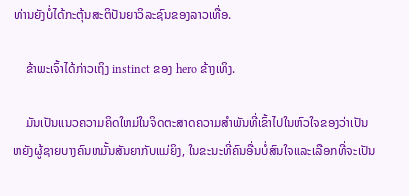ທ່ານຍັງບໍ່ໄດ້ກະຕຸ້ນສະຕິປັນຍາວິລະຊົນຂອງລາວເທື່ອ.

    ຂ້າພະເຈົ້າໄດ້ກ່າວເຖິງ instinct ຂອງ hero ຂ້າງເທິງ.

    ມັນເປັນແນວຄວາມຄິດໃຫມ່ໃນຈິດຕະສາດຄວາມສໍາພັນທີ່ເຂົ້າໄປໃນຫົວໃຈຂອງວ່າເປັນຫຍັງຜູ້ຊາຍບາງຄົນຫມັ້ນສັນຍາກັບແມ່ຍິງ, ໃນຂະນະທີ່ຄົນອື່ນບໍ່ສົນໃຈແລະເລືອກທີ່ຈະເປັນ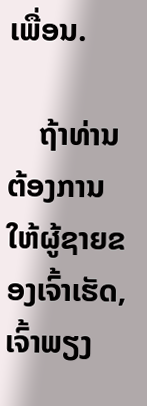ເພື່ອນ.

    ຖ້າທ່ານຕ້ອງການໃຫ້ຜູ້ຊາຍຂອງເຈົ້າເຮັດ, ເຈົ້າພຽງ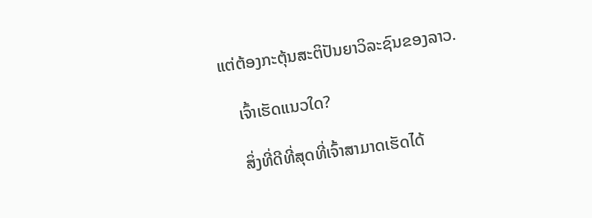ແຕ່ຕ້ອງກະຕຸ້ນສະຕິປັນຍາວິລະຊົນຂອງລາວ.

    ເຈົ້າເຮັດແນວໃດ?

    ສິ່ງທີ່ດີທີ່ສຸດທີ່ເຈົ້າສາມາດເຮັດໄດ້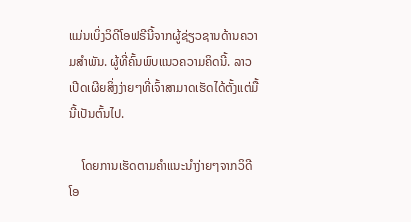ແມ່ນເບິ່ງວິດີໂອຟຣີນີ້ຈາກຜູ້ຊ່ຽວຊານດ້ານຄວາມສໍາພັນ. ຜູ້ທີ່ຄົ້ນພົບແນວຄວາມຄິດນີ້. ລາວເປີດເຜີຍສິ່ງງ່າຍໆທີ່ເຈົ້າສາມາດເຮັດໄດ້ຕັ້ງແຕ່ມື້ນີ້ເປັນຕົ້ນໄປ.

    ໂດຍການເຮັດຕາມຄຳແນະນຳງ່າຍໆຈາກວິດີໂອ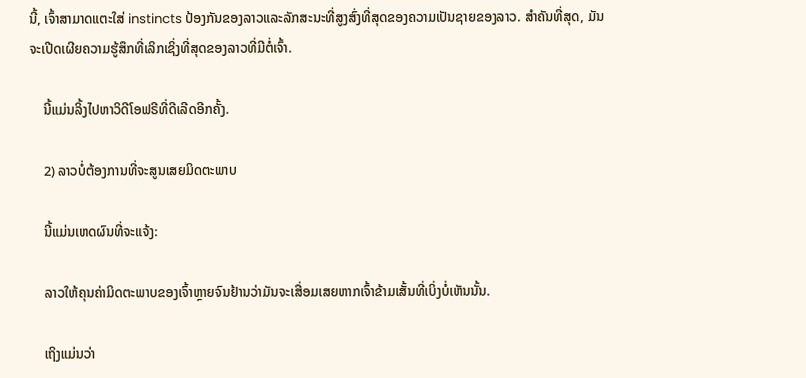ນີ້, ເຈົ້າສາມາດແຕະໃສ່ instincts ປ້ອງກັນຂອງລາວແລະລັກສະນະທີ່ສູງສົ່ງທີ່ສຸດຂອງຄວາມເປັນຊາຍຂອງລາວ. ສໍາຄັນທີ່ສຸດ, ມັນຈະເປີດເຜີຍຄວາມຮູ້ສຶກທີ່ເລິກເຊິ່ງທີ່ສຸດຂອງລາວທີ່ມີຕໍ່ເຈົ້າ.

    ນີ້ແມ່ນລິ້ງໄປຫາວິດີໂອຟຣີທີ່ດີເລີດອີກຄັ້ງ.

    2) ລາວບໍ່ຕ້ອງການທີ່ຈະສູນເສຍມິດຕະພາບ

    ນີ້ແມ່ນເຫດຜົນທີ່ຈະແຈ້ງ:

    ລາວໃຫ້ຄຸນຄ່າມິດຕະພາບຂອງເຈົ້າຫຼາຍຈົນຢ້ານວ່າມັນຈະເສື່ອມເສຍຫາກເຈົ້າຂ້າມເສັ້ນທີ່ເບິ່ງບໍ່ເຫັນນັ້ນ.

    ເຖິງແມ່ນວ່າ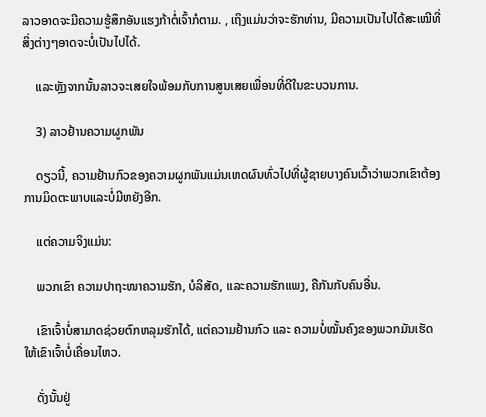ລາວອາດຈະມີຄວາມຮູ້ສຶກອັນແຮງກ້າຕໍ່ເຈົ້າກໍຕາມ. , ເຖິງແມ່ນວ່າຈະຮັກທ່ານ, ມີຄວາມເປັນໄປໄດ້ສະເໝີທີ່ສິ່ງຕ່າງໆອາດຈະບໍ່ເປັນໄປໄດ້.

    ແລະຫຼັງຈາກນັ້ນລາວຈະເສຍໃຈພ້ອມກັບການສູນເສຍເພື່ອນທີ່ດີໃນຂະບວນການ.

    3) ລາວຢ້ານຄວາມຜູກພັນ

    ດຽວນີ້, ຄວາມຢ້ານກົວຂອງຄວາມຜູກພັນແມ່ນເຫດຜົນທົ່ວໄປທີ່ຜູ້ຊາຍບາງຄົນເວົ້າວ່າພວກເຂົາຕ້ອງການມິດຕະພາບແລະບໍ່ມີຫຍັງອີກ.

    ແຕ່ຄວາມຈິງແມ່ນ:

    ພວກເຂົາ ຄວາມປາຖະໜາຄວາມຮັກ, ບໍລິສັດ, ແລະຄວາມຮັກແພງ, ຄືກັນກັບຄົນອື່ນ.

    ເຂົາເຈົ້າບໍ່ສາມາດຊ່ວຍຕົກຫລຸມຮັກໄດ້, ແຕ່ຄວາມຢ້ານກົວ ແລະ ຄວາມບໍ່ໝັ້ນຄົງຂອງພວກມັນເຮັດໃຫ້ເຂົາເຈົ້າບໍ່ເຄື່ອນໄຫວ.

    ດັ່ງນັ້ນຢູ່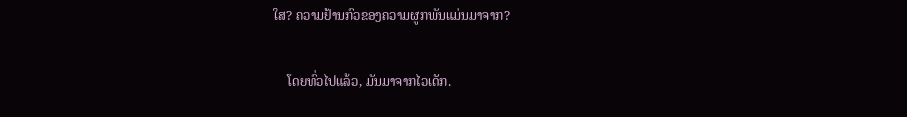ໃສ? ຄວາມຢ້ານກົວຂອງຄວາມຜູກພັນແມ່ນມາຈາກ?

    ໂດຍທົ່ວໄປແລ້ວ, ມັນມາຈາກໄວເດັກ.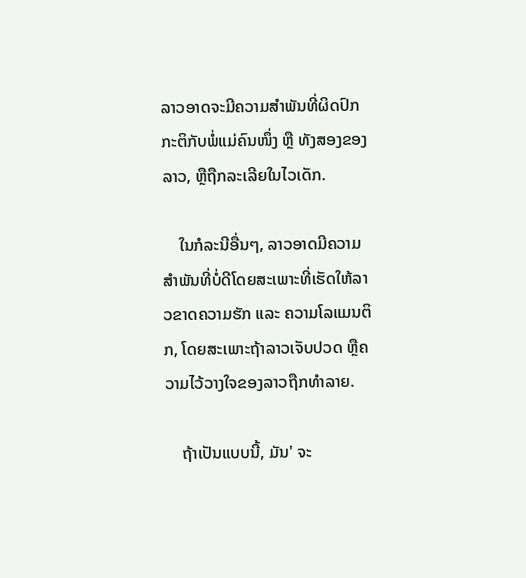ລາວອາດຈະມີຄວາມສຳພັນທີ່ຜິດປົກກະຕິກັບພໍ່ແມ່ຄົນໜຶ່ງ ຫຼື ທັງສອງຂອງລາວ, ຫຼືຖືກລະເລີຍໃນໄວເດັກ.

    ໃນກໍລະນີອື່ນໆ, ລາວອາດມີຄວາມສໍາພັນທີ່ບໍ່ດີໂດຍສະເພາະທີ່ເຮັດໃຫ້ລາວຂາດຄວາມຮັກ ແລະ ຄວາມໂລແມນຕິກ, ໂດຍສະເພາະຖ້າລາວເຈັບປວດ ຫຼືຄວາມໄວ້ວາງໃຈຂອງລາວຖືກທໍາລາຍ.

    ຖ້າເປັນແບບນີ້, ມັນ' ຈະ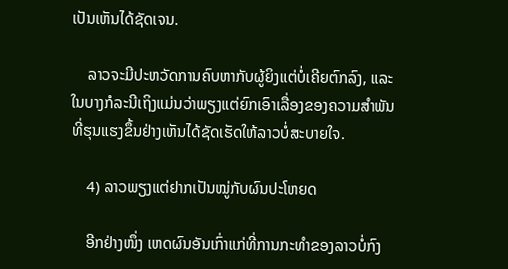ເປັນເຫັນໄດ້ຊັດເຈນ.

    ລາວຈະມີປະຫວັດການຄົບຫາກັບຜູ້ຍິງແຕ່ບໍ່ເຄີຍຕົກລົງ, ແລະໃນບາງກໍລະນີເຖິງແມ່ນວ່າພຽງແຕ່ຍົກເອົາເລື່ອງຂອງຄວາມສຳພັນທີ່ຮຸນແຮງຂຶ້ນຢ່າງເຫັນໄດ້ຊັດເຮັດໃຫ້ລາວບໍ່ສະບາຍໃຈ.

    4) ລາວພຽງແຕ່ຢາກເປັນໝູ່ກັບຜົນປະໂຫຍດ

    ອີກຢ່າງໜຶ່ງ ເຫດຜົນອັນເກົ່າແກ່ທີ່ການກະທຳຂອງລາວບໍ່ກົງ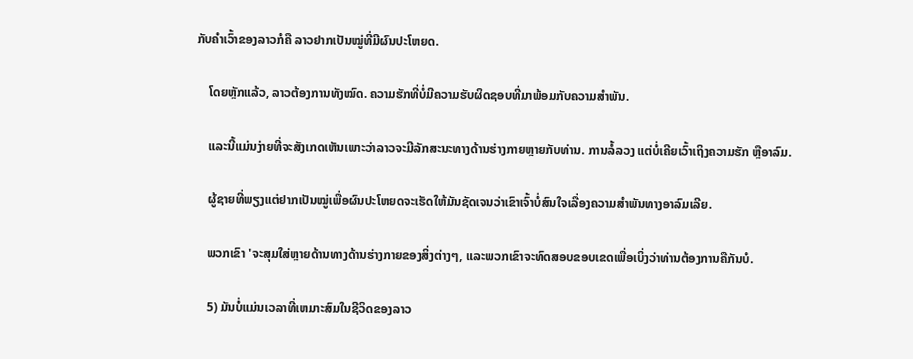ກັບຄຳເວົ້າຂອງລາວກໍຄື ລາວຢາກເປັນໝູ່ທີ່ມີຜົນປະໂຫຍດ.

    ໂດຍຫຼັກແລ້ວ, ລາວຕ້ອງການທັງໝົດ. ຄວາມຮັກທີ່ບໍ່ມີຄວາມຮັບຜິດຊອບທີ່ມາພ້ອມກັບຄວາມສໍາພັນ.

    ແລະນີ້ແມ່ນງ່າຍທີ່ຈະສັງເກດເຫັນເພາະວ່າລາວຈະມີລັກສະນະທາງດ້ານຮ່າງກາຍຫຼາຍກັບທ່ານ. ການລໍ້ລວງ ແຕ່ບໍ່ເຄີຍເວົ້າເຖິງຄວາມຮັກ ຫຼືອາລົມ.

    ຜູ້ຊາຍທີ່ພຽງແຕ່ຢາກເປັນໝູ່ເພື່ອຜົນປະໂຫຍດຈະເຮັດໃຫ້ມັນຊັດເຈນວ່າເຂົາເຈົ້າບໍ່ສົນໃຈເລື່ອງຄວາມສຳພັນທາງອາລົມເລີຍ.

    ພວກເຂົາ 'ຈະສຸມໃສ່ຫຼາຍດ້ານທາງດ້ານຮ່າງກາຍຂອງສິ່ງຕ່າງໆ, ແລະພວກເຂົາຈະທົດສອບຂອບເຂດເພື່ອເບິ່ງວ່າທ່ານຕ້ອງການຄືກັນບໍ.

    5) ມັນບໍ່ແມ່ນເວລາທີ່ເຫມາະສົມໃນຊີວິດຂອງລາວ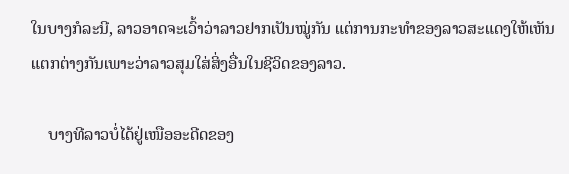ໃນບາງກໍລະນີ, ລາວອາດຈະເວົ້າວ່າລາວຢາກເປັນໝູ່ກັນ ແຕ່ການກະທຳຂອງລາວສະແດງໃຫ້ເຫັນແຕກຕ່າງກັນເພາະວ່າລາວສຸມໃສ່ສິ່ງອື່ນໃນຊີວິດຂອງລາວ.

    ບາງທີລາວບໍ່ໄດ້ຢູ່ເໜືອອະດີດຂອງ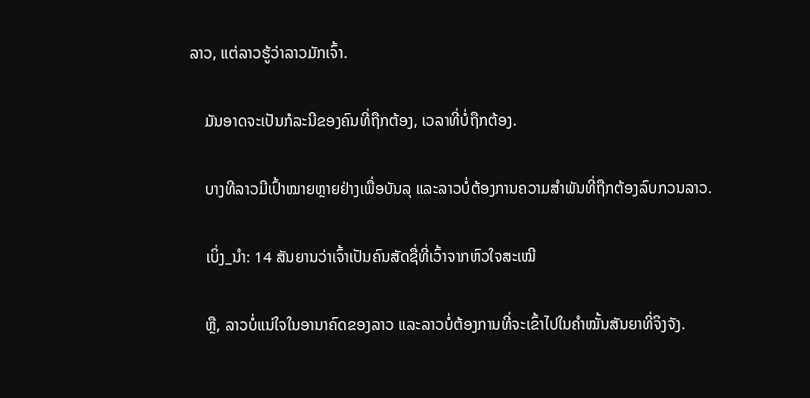ລາວ, ແຕ່ລາວຮູ້ວ່າລາວມັກເຈົ້າ.

    ມັນອາດຈະເປັນກໍລະນີຂອງຄົນທີ່ຖືກຕ້ອງ, ເວລາທີ່ບໍ່ຖືກຕ້ອງ.

    ບາງທີລາວມີເປົ້າໝາຍຫຼາຍຢ່າງເພື່ອບັນລຸ ແລະລາວບໍ່ຕ້ອງການຄວາມສຳພັນທີ່ຖືກຕ້ອງລົບກວນລາວ.

    ເບິ່ງ_ນຳ: 14 ສັນຍານວ່າເຈົ້າເປັນຄົນສັດຊື່ທີ່ເວົ້າຈາກຫົວໃຈສະເໝີ

    ຫຼື, ລາວບໍ່ແນ່ໃຈໃນອານາຄົດຂອງລາວ ແລະລາວບໍ່ຕ້ອງການທີ່ຈະເຂົ້າໄປໃນຄໍາໝັ້ນສັນຍາທີ່ຈິງຈັງ.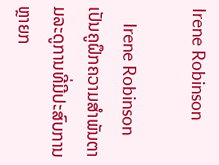Irene Robinson

    Irene Robinson ເປັນຄູຝຶກຄວາມສໍາພັນຕາມລະດູການທີ່ມີປະສົບການຫຼາຍກ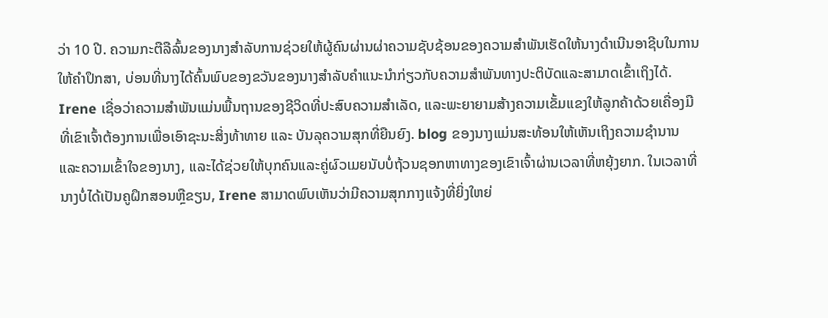ວ່າ 10 ປີ. ຄວາມກະຕືລືລົ້ນຂອງນາງສໍາລັບການຊ່ວຍໃຫ້ຜູ້ຄົນຜ່ານຜ່າຄວາມຊັບຊ້ອນຂອງຄວາມສໍາພັນເຮັດໃຫ້ນາງດໍາເນີນອາຊີບໃນການໃຫ້ຄໍາປຶກສາ, ບ່ອນທີ່ນາງໄດ້ຄົ້ນພົບຂອງຂວັນຂອງນາງສໍາລັບຄໍາແນະນໍາກ່ຽວກັບຄວາມສໍາພັນທາງປະຕິບັດແລະສາມາດເຂົ້າເຖິງໄດ້. Irene ເຊື່ອວ່າຄວາມສຳພັນແມ່ນພື້ນຖານຂອງຊີວິດທີ່ປະສົບຄວາມສຳເລັດ, ແລະພະຍາຍາມສ້າງຄວາມເຂັ້ມແຂງໃຫ້ລູກຄ້າດ້ວຍເຄື່ອງມືທີ່ເຂົາເຈົ້າຕ້ອງການເພື່ອເອົາຊະນະສິ່ງທ້າທາຍ ແລະ ບັນລຸຄວາມສຸກທີ່ຍືນຍົງ. blog ຂອງນາງແມ່ນສະທ້ອນໃຫ້ເຫັນເຖິງຄວາມຊໍານານແລະຄວາມເຂົ້າໃຈຂອງນາງ, ແລະໄດ້ຊ່ວຍໃຫ້ບຸກຄົນແລະຄູ່ຜົວເມຍນັບບໍ່ຖ້ວນຊອກຫາທາງຂອງເຂົາເຈົ້າຜ່ານເວລາທີ່ຫຍຸ້ງຍາກ. ໃນເວລາທີ່ນາງບໍ່ໄດ້ເປັນຄູຝຶກສອນຫຼືຂຽນ, Irene ສາມາດພົບເຫັນວ່າມີຄວາມສຸກກາງແຈ້ງທີ່ຍິ່ງໃຫຍ່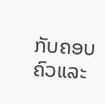ກັບຄອບຄົວແລະ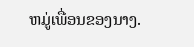ຫມູ່ເພື່ອນຂອງນາງ.